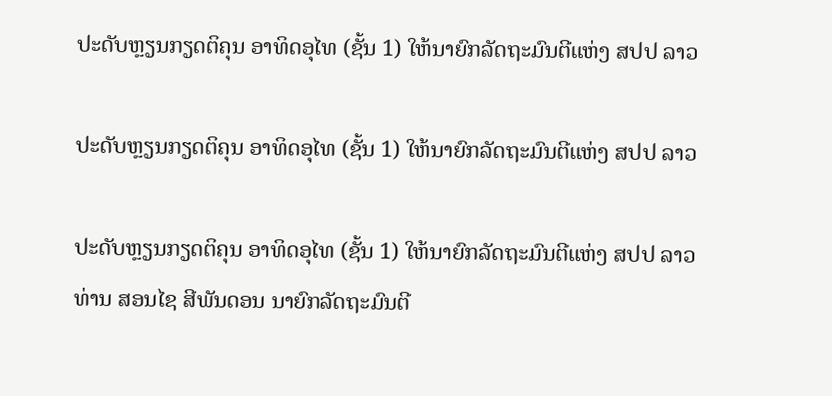ປະດັບຫຼຽນກຽດຕິຄຸນ ອາທິດອຸໄທ (ຊັ້ນ 1) ໃຫ້ນາຍົກລັດຖະມົນຕີແຫ່ງ ສປປ ລາວ

ປະດັບຫຼຽນກຽດຕິຄຸນ ອາທິດອຸໄທ (ຊັ້ນ 1) ໃຫ້ນາຍົກລັດຖະມົນຕີແຫ່ງ ສປປ ລາວ

ປະດັບຫຼຽນກຽດຕິຄຸນ ອາທິດອຸໄທ (ຊັ້ນ 1) ໃຫ້ນາຍົກລັດຖະມົນຕີແຫ່ງ ສປປ ລາວ
ທ່ານ ສອນໄຊ ສີພັນດອນ ນາຍົກລັດຖະມົນຕີ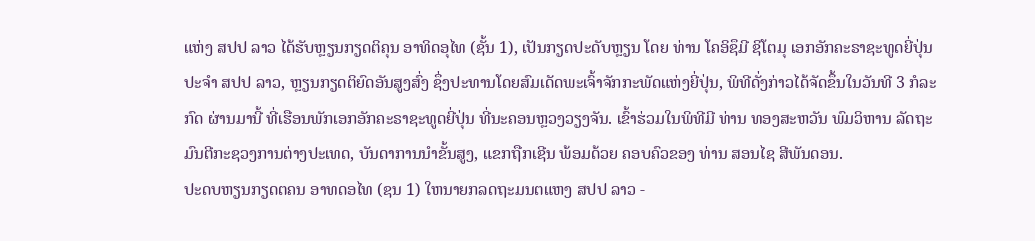ແຫ່ງ ສປປ ລາວ ໄດ້ຮັບຫຼຽນກຽດຕິຄຸນ ອາທິດອຸໄທ (ຊັ້ນ 1), ເປັນກຽດປະດັບຫຼຽນ ໂດຍ ທ່ານ ໂຄອິຊຶມີ ຊິໂຕມຸ ເອກອັກຄະຣາຊະທູດຍີ່ປຸ່ນປະຈຳ ສປປ ລາວ, ຫຼຽນກຽດຕິຍົດອັນສູງສົ່ງ ຊຶ່ງປະທານໂດຍສົມເດັດພະເຈົ້າຈັກກະພັດແຫ່ງຍີ່ປຸ່ນ, ພິທີດັ່ງກ່າວໄດ້ຈັດຂຶ້ນໃນວັນທີ 3 ກໍລະກົດ ຜ່ານມານີ້ ທີ່ເຮືອນພັກເອກອັກຄະຣາຊະທູດຍີ່ປຸ່ນ ທີ່ນະຄອນຫຼວງວຽງຈັນ. ເຂົ້າຮ່ວມໃນພິທີມີ ທ່ານ ທອງສະຫວັນ ພົມວິຫານ ລັດຖະມົນຕີກະຊວງການຕ່າງປະເທດ, ບັນດາການນໍາຂັ້ນສູງ, ແຂກຖືກເຊີນ ພ້ອມດ້ວຍ ຄອບຄົວຂອງ ທ່ານ ສອນໄຊ ສີພັນດອນ.
ປະດບຫຽນກຽດຕຄນ ອາທດອໄທ (ຊນ 1) ໃຫນາຍກລດຖະມນຕແຫງ ສປປ ລາວ -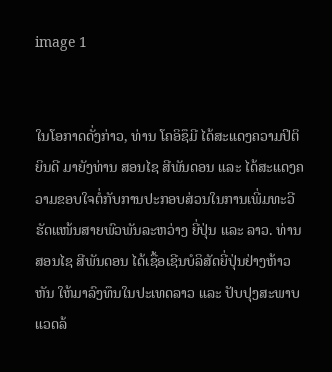image 1


ໃນໂອກາດດັ່ງກ່າວ, ທ່ານ ໂຄອິຊຶມີ ໄດ້ສະແດງຄວາມປິຕິຍິນດີ ມາຍັງທ່ານ ສອນໄຊ ສີພັນດອນ ແລະ ໄດ້ສະແດງຄວາມຂອບໃຈຕໍ່ກັບການປະກອບສ່ວນໃນການເພີ່ມທະວີຮັດແໜ້ນສາຍພົວພັນລະຫວ່າງ ຍີ່ປຸ່ນ ແລະ ລາວ. ທ່ານ ສອນໄຊ ສີພັນດອນ ໄດ້ເຊື້ອເຊີນບໍລິສັດຍີ່ປຸ່ນຢ່າງຫ້າວຫັນ ໃຫ້ມາລົງທຶນໃນປະເທດລາວ ແລະ ປັບປຸງສະພາບແວດລ້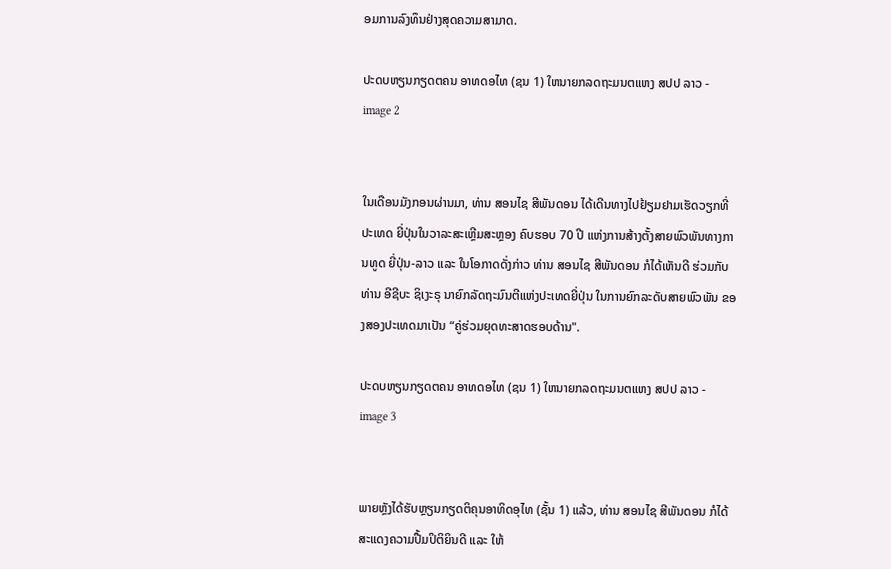ອມການລົງທຶນຢ່າງສຸດຄວາມສາມາດ.

ປະດບຫຽນກຽດຕຄນ ອາທດອໄທ (ຊນ 1) ໃຫນາຍກລດຖະມນຕແຫງ ສປປ ລາວ - image 2


ໃນເດືອນມັງກອນຜ່ານມາ, ທ່ານ ສອນໄຊ ສີພັນດອນ ໄດ້ເດີນທາງໄປຢ້ຽມຢາມເຮັດວຽກທີ່ປະເທດ ຍີ່ປຸ່ນໃນວາລະສະເຫຼີມສະຫຼອງ ຄົບຮອບ 70 ປີ ແຫ່ງການສ້າງຕັ້ງສາຍພົວພັນທາງການທູດ ຍີ່ປຸ່ນ-ລາວ ແລະ ໃນໂອກາດດັ່ງກ່າວ ທ່ານ ສອນໄຊ ສີພັນດອນ ກໍໄດ້ເຫັນດີ ຮ່ວມກັບ ທ່ານ ອີຊີບະ ຊິເງະຣຸ ນາຍົກລັດຖະມົນຕີແຫ່ງປະເທດຍີ່ປຸ່ນ ໃນການຍົກລະດັບສາຍພົວພັນ ຂອງສອງປະເທດມາເປັນ “ຄູ່ຮ່ວມຍຸດທະສາດຮອບດ້ານ".

ປະດບຫຽນກຽດຕຄນ ອາທດອໄທ (ຊນ 1) ໃຫນາຍກລດຖະມນຕແຫງ ສປປ ລາວ - image 3


ພາຍຫຼັງໄດ້ຮັບຫຼຽນກຽດຕິຄຸນອາທິດອຸໄທ (ຊັ້ນ 1) ແລ້ວ, ທ່ານ ສອນໄຊ ສີພັນດອນ ກໍໄດ້ສະແດງຄວາມປື້ມປິຕິຍິນດີ ແລະ ໃຫ້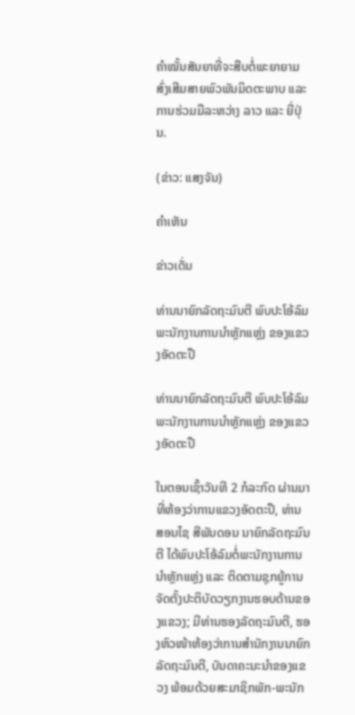ຄຳໝັ້ນສັນຍາທີ່ຈະສືບຕໍ່ພະຍາຍາມສົ່ງເສີມສາຍພົວພັນມິດຕະພາບ ແລະ ການຮ່ວມມືລະຫວ່າງ ລາວ ແລະ ຍີ່ປຸ່ນ.

(ຂ່າວ: ແສງຈັນ)

ຄໍາເຫັນ

ຂ່າວເດັ່ນ

ທ່ານນາຍົກລັດຖະມົນຕີ ພົບປະໂອ້ລົມ ພະນັກງານການນໍາຫຼັກແຫຼ່ງ ຂອງແຂວງອັດຕະປື

ທ່ານນາຍົກລັດຖະມົນຕີ ພົບປະໂອ້ລົມ ພະນັກງານການນໍາຫຼັກແຫຼ່ງ ຂອງແຂວງອັດຕະປື

ໃນຕອນເຊົ້າວັນທີ 2 ກໍລະກົດ ຜ່ານມາ ທີ່ຫ້ອງວ່າການແຂວງອັດຕະປື, ທ່ານ ສອນໄຊ ສີພັນດອນ ນາຍົກລັດຖະມົນຕີ ໄດ້ພົບປະໂອ້ລົມຕໍ່ພະນັກງານການນຳຫຼັກແຫຼ່ງ ແລະ ຕິດຕາມຊຸກຍູ້ການຈັດຕັ້ງປະຕິບັດວຽກງານຮອບດ້ານຂອງແຂວງ; ມີທ່ານຮອງລັດຖະມົນຕີ, ຮອງຫົວໜ້າຫ້ອງວ່າການສຳນັກງານນາຍົກລັດຖະມົນຕີ, ບັນດາຄະນະນຳຂອງແຂວງ ພ້ອມດ້ວຍສະມາຊິກພັກ-ພະນັກ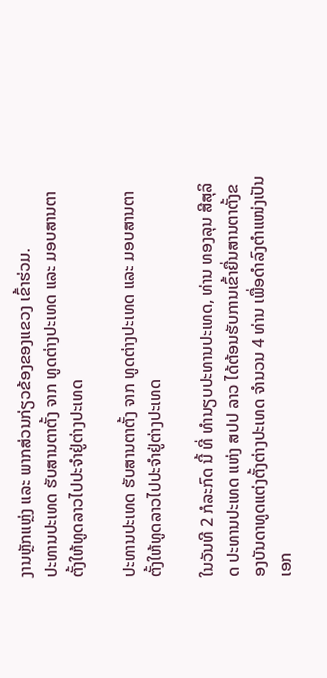ງານຫຼັກແຫຼ່ງ ແລະ ພາກສ່ວນກ່ຽວຂ້ອງຂອງແຂວງ ເຂົ້າຮ່ວມ.
ປະທານປະເທດ ຮັບສານຕາຕັ້ງ ຈາກ ທູດຕ່າງປະເທດ ແລະ ມອບສານຕາຕັ້ງໃຫ້ທູດລາວໄປປະຈຳຢູ່ຕ່າງປະເທດ

ປະທານປະເທດ ຮັບສານຕາຕັ້ງ ຈາກ ທູດຕ່າງປະເທດ ແລະ ມອບສານຕາຕັ້ງໃຫ້ທູດລາວໄປປະຈຳຢູ່ຕ່າງປະເທດ

ໃນວັນທີ 2 ກໍລະກົດ ນີ້ ທີ່ ທໍານຽບປະທານປະເທດ, ທ່ານ ທອງລຸນ ສີສຸລິດ ປະທານປະເທດ ແຫ່ງ ສປປ ລາວ ໄດ້ຕ້ອນຮັບການເຂົ້າຍື່ນສານຕາຕັ້ງຂອງບັນດາທູດແຕ່ງຕັ້ງຕ່າງປະເທດ ຈໍານວນ 4 ທ່ານ ເພື່ອດໍາລົງຕໍາແໜ່ງເປັນ ເອກ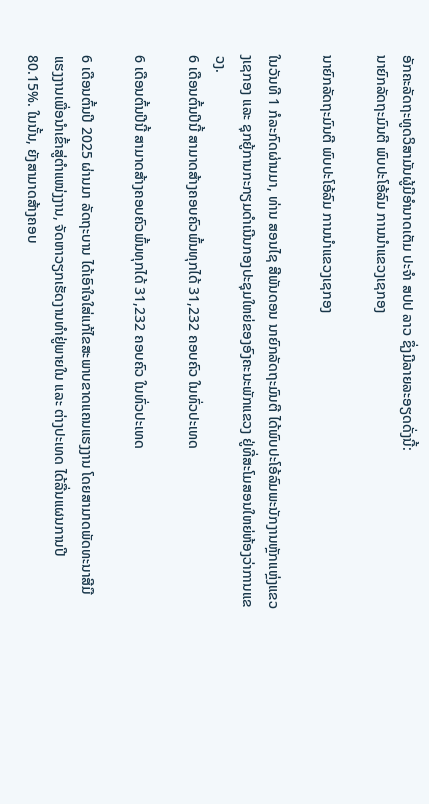ອັກຄະລັດຖະທູດວິສາມັນຜູ້ມີອໍານາດເຕັມ ປະຈໍາ ສປປ ລາວ ຊຶ່ງມີລາຍລະອຽດດັ່ງນີ້:
ນາຍົກລັດຖະມົນຕີ ພົບປະໂອ້ລົມ ການນໍາແຂວງເຊກອງ

ນາຍົກລັດຖະມົນຕີ ພົບປະໂອ້ລົມ ການນໍາແຂວງເຊກອງ

ໃນວັນທີ 1 ກໍລະກົດຜ່ານມາ, ທ່ານ ສອນໄຊ ສີພັນດອນ ນາຍົກລັດຖະມົນຕີ ໄດ້ພົບປະໂອ້ລົມພະນັກງານຫຼັກແຫຼ່ງແຂວງເຊກອງ ແລະ ຊຸກຍູ້ການກະກຽມດຳເນີນກອງປະຊຸມໃຫຍ່ຂອງອົງຄະນະພັກແຂວງ ຢູ່ທີ່ສະໂມສອນໃຫຍ່ຫ້ອງວ່າການແຂວງ.
6 ເດືອນຕົ້ນປີນີ້ ສາມາດສ້າງຄອບຄົວພົ້ນທຸກໄດ້ 31,232 ຄອບຄົວ ໃນທົ່ວປະເທດ

6 ເດືອນຕົ້ນປີນີ້ ສາມາດສ້າງຄອບຄົວພົ້ນທຸກໄດ້ 31,232 ຄອບຄົວ ໃນທົ່ວປະເທດ

6 ເດືອນຕົ້ນປີ 2025 ຜ່ານມາ ລັດຖະບານ ໄດ້ເອົາໃຈໃສ່ແກ້ໄຂສະພາບຂາດແຄນແຮງງານ ໂດຍສາມາດພັດທະນາສີມືແຮງງານເພື່ອນໍາເຂົ້າສູ່ຕຳແໜ່ງງານ, ຈັດຫາວຽກເຮັດງານທໍາຢູ່ພາຍໃນ ແລະ ຕ່າງປະເທດ ໄດ້ລື່ນແຜນການປີ 80.15%. ໃນນັ້ນ, ຍັງສາມາດສ້າງຄອບ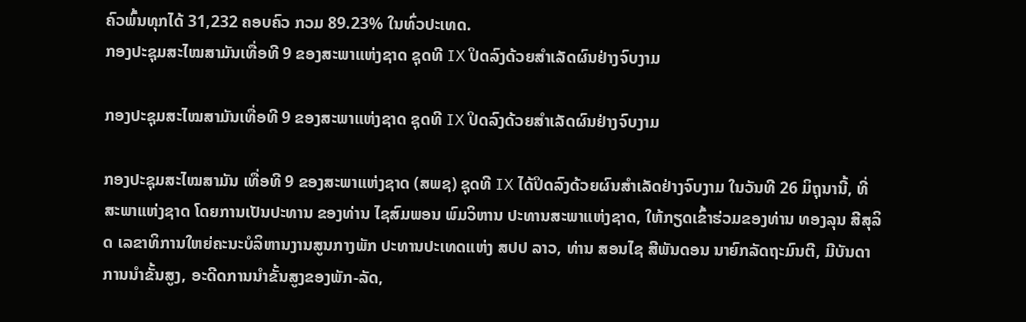ຄົວພົ້ນທຸກໄດ້ 31,232 ຄອບຄົວ ກວມ 89.23% ໃນທົ່ວປະເທດ.
ກອງປະຊຸມສະໄໝສາມັນເທື່ອທີ 9 ຂອງສະພາແຫ່ງຊາດ ຊຸດທີ IX ປິດລົງດ້ວຍສໍາເລັດຜົນຢ່າງຈົບງາມ

ກອງປະຊຸມສະໄໝສາມັນເທື່ອທີ 9 ຂອງສະພາແຫ່ງຊາດ ຊຸດທີ IX ປິດລົງດ້ວຍສໍາເລັດຜົນຢ່າງຈົບງາມ

ກອງປະຊຸມສະໄໝສາມັນ ເທື່ອທີ 9 ຂອງສະພາແຫ່ງຊາດ (ສພຊ) ຊຸດທີ IX ໄດ້ປິດລົງດ້ວຍຜົນສຳເລັດຢ່າງຈົບງາມ ໃນວັນທີ 26 ມິຖຸນານີ້, ທີ່ ສະພາແຫ່ງຊາດ ໂດຍການເປັນປະທານ ຂອງທ່ານ ໄຊສົມພອນ ພົມວິຫານ ປະທານສະພາແຫ່ງຊາດ, ໃຫ້ກຽດເຂົ້າຮ່ວມຂອງທ່ານ ທອງລຸນ ສີສຸລິດ ເລຂາທິການໃຫຍ່ຄະນະບໍລິຫານງານສູນກາງພັກ ປະທານປະເທດແຫ່ງ ສປປ ລາວ, ທ່ານ ສອນໄຊ ສີພັນດອນ ນາຍົກລັດຖະມົນຕີ, ມີບັນດາການນໍາຂັ້ນສູງ, ອະດີດການນໍາຂັ້ນສູງຂອງພັກ-ລັດ,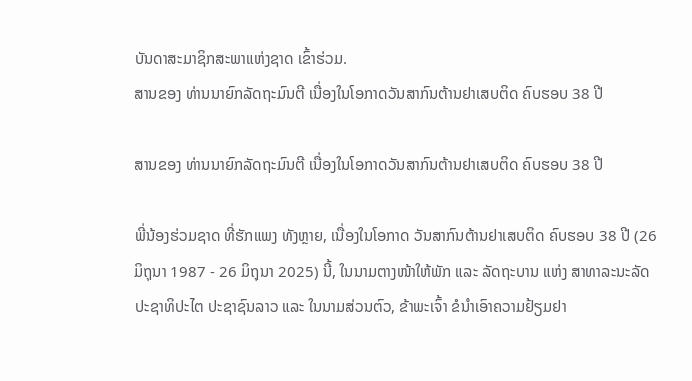ບັນດາສະມາຊິກສະພາແຫ່ງຊາດ ເຂົ້າຮ່ວມ.
ສານຂອງ ທ່ານນາຍົກລັດຖະມົນຕີ ເນື່ອງໃນໂອກາດວັນສາກົນຕ້ານຢາເສບຕິດ ຄົບຮອບ 38 ປີ

ສານຂອງ ທ່ານນາຍົກລັດຖະມົນຕີ ເນື່ອງໃນໂອກາດວັນສາກົນຕ້ານຢາເສບຕິດ ຄົບຮອບ 38 ປີ

ພີ່ນ້ອງຮ່ວມຊາດ ທີ່ຮັກແພງ ທັງຫຼາຍ, ເນື່ອງໃນໂອກາດ ວັນສາກົນຕ້ານຢາເສບຕິດ ຄົບຮອບ 38 ປີ (26 ມິຖຸນາ 1987 - 26 ມິຖຸນາ 2025) ນີ້, ໃນນາມຕາງໜ້າໃຫ້ພັກ ແລະ ລັດຖະບານ ແຫ່ງ ສາທາລະນະລັດ ປະຊາທິປະໄຕ ປະຊາຊົນລາວ ແລະ ໃນນາມສ່ວນຕົວ, ຂ້າພະເຈົ້າ ຂໍນໍາເອົາຄວາມຢ້ຽມຢາ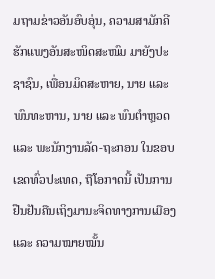ມຖາມຂ່າວອັນອົບອຸ່ນ, ຄວາມສາມັກຄີຮັກແພງອັນສະໜິດສະໜົມ ມາຍັງປະຊາຊົນ, ເພື່ອນມິດສະຫາຍ, ນາຍ ແລະ ພົນທະຫານ, ນາຍ ແລະ ພົນຕໍາຫຼວດ ແລະ ພະນັກງານລັດ-ຖະກອນ ໃນຂອບເຂດທົ່ວປະເທດ, ຖືໂອກາດນີ້ ເປັນການຢືນຢັນຄືນເຖິງມານະຈິດທາງການເມືອງ ແລະ ຄວາມໝາຍໝັ້ນ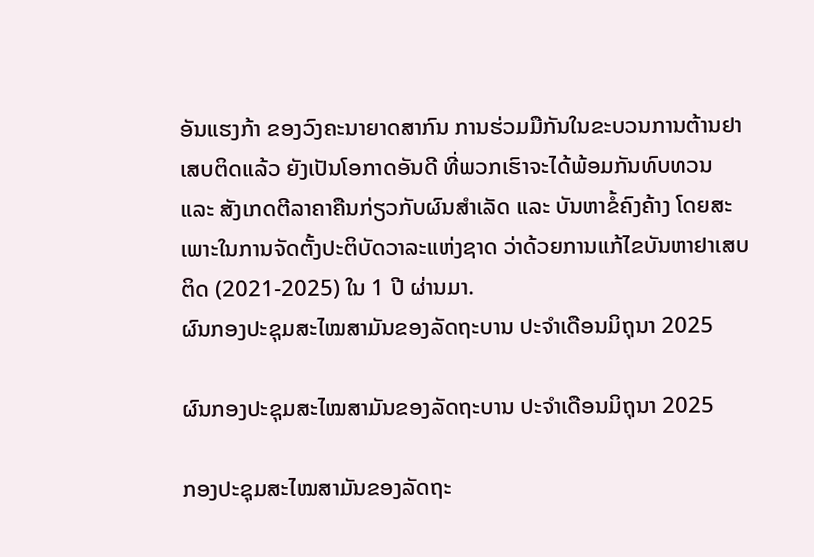ອັນແຮງກ້າ ຂອງວົງຄະນາຍາດສາກົນ ການຮ່ວມມືກັນໃນຂະບວນການຕ້ານຢາເສບຕິດແລ້ວ ຍັງເປັນໂອກາດອັນດີ ທີ່ພວກເຮົາຈະໄດ້ພ້ອມກັນທົບທວນ ແລະ ສັງເກດຕີລາຄາຄືນກ່ຽວກັບຜົນສໍາເລັດ ແລະ ບັນຫາຂໍ້ຄົງຄ້າງ ໂດຍສະເພາະໃນການຈັດຕັ້ງປະຕິບັດວາລະແຫ່ງຊາດ ວ່າດ້ວຍການແກ້ໄຂບັນຫາຢາເສບຕິດ (2021-2025) ໃນ 1 ປີ ຜ່ານມາ.
ຜົນກອງປະຊຸມສະໄໝສາມັນຂອງລັດຖະບານ ປະຈຳເດືອນມິຖຸນາ 2025

ຜົນກອງປະຊຸມສະໄໝສາມັນຂອງລັດຖະບານ ປະຈຳເດືອນມິຖຸນາ 2025

ກອງປະຊຸມສະໄໝສາມັນຂອງລັດຖະ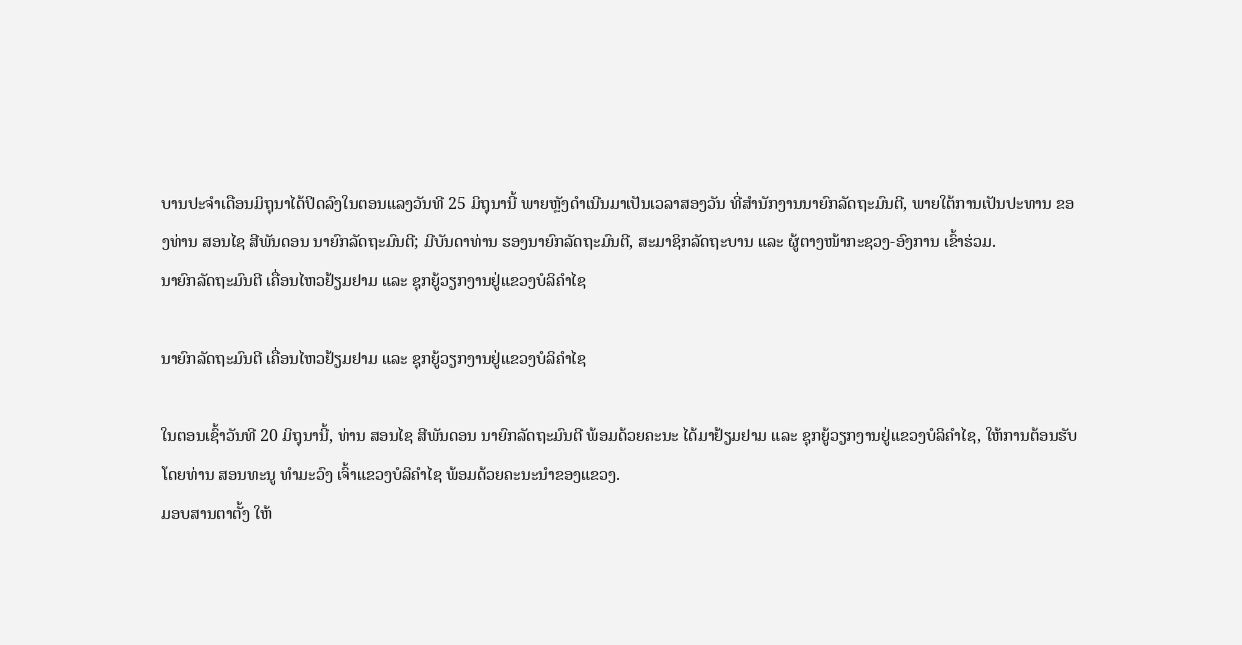ບານປະຈຳເດືອນມິຖຸນາໄດ້ປິດລົງໃນຕອນແລງວັນທີ 25 ມິຖຸນານີ້ ພາຍຫຼັງດຳເນີນມາເປັນເວລາສອງວັນ ທີ່ສໍານັກງານນາຍົກລັດຖະມົນຕີ, ພາຍໃຕ້ການເປັນປະທານ ຂອງທ່ານ ສອນໄຊ ສີພັນດອນ ນາຍົກລັດຖະມົນຕີ; ມີບັນດາທ່ານ ຮອງນາຍົກລັດຖະມົນຕີ, ສະມາຊິກລັດຖະບານ ແລະ ຜູ້ຕາງໜ້າກະຊວງ-ອົງການ ເຂົ້າຮ່ວມ.
ນາຍົກລັດຖະມົນຕີ ເຄື່ອນໄຫວຢ້ຽມຢາມ ແລະ ຊຸກຍູ້ວຽກງານຢູ່ແຂວງບໍລິຄຳໄຊ

ນາຍົກລັດຖະມົນຕີ ເຄື່ອນໄຫວຢ້ຽມຢາມ ແລະ ຊຸກຍູ້ວຽກງານຢູ່ແຂວງບໍລິຄຳໄຊ

ໃນຕອນເຊົ້າວັນທີ 20 ມິຖຸນານີ້, ທ່ານ ສອນໄຊ ສີພັນດອນ ນາຍົກລັດຖະມົນຕີ ພ້ອມດ້ວຍຄະນະ ໄດ້ມາຢ້ຽມຢາມ ແລະ ຊຸກຍູ້ວຽກງານຢູ່ແຂວງບໍລິຄຳໄຊ, ໃຫ້ການຕ້ອນຮັບໂດຍທ່ານ ສອນທະນູ ທຳມະວົງ ເຈົ້າແຂວງບໍລິຄຳໄຊ ພ້ອມດ້ວຍຄະນະນຳຂອງແຂວງ.
ມອບສານຕາຕັ້ງ ໃຫ້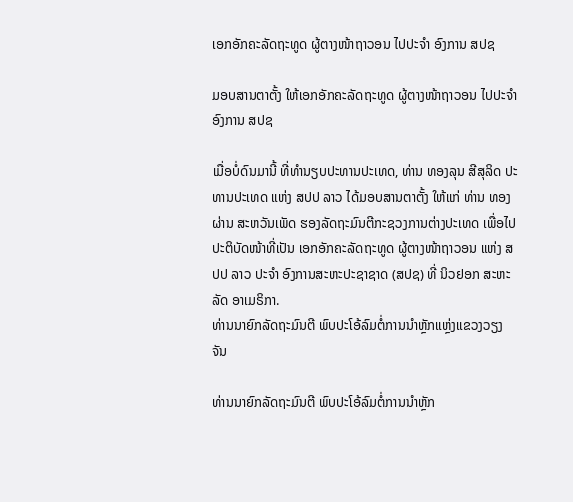ເອກອັກຄະລັດຖະທູດ ຜູ້ຕາງໜ້າຖາວອນ ໄປປະຈຳ ອົງການ ສປຊ

ມອບສານຕາຕັ້ງ ໃຫ້ເອກອັກຄະລັດຖະທູດ ຜູ້ຕາງໜ້າຖາວອນ ໄປປະຈຳ ອົງການ ສປຊ

ເມື່ອບໍ່ດົນມານີ້ ທີ່ທໍານຽບປະທານປະເທດ, ທ່ານ ທອງລຸນ ສີສຸລິດ ປະທານປະເທດ ແຫ່ງ ສປປ ລາວ ໄດ້ມອບສານຕາຕັ້ງ ໃຫ້ແກ່ ທ່ານ ທອງຜ່ານ ສະຫວັນເພັດ ຮອງລັດຖະມົນຕີກະຊວງການຕ່າງປະເທດ ເພື່ອໄປປະຕິບັດໜ້າທີ່ເປັນ ເອກອັກຄະລັດຖະທູດ ຜູ້ຕາງໜ້າຖາວອນ ແຫ່ງ ສປປ ລາວ ປະຈໍາ ອົງການສະຫະປະຊາຊາດ (ສປຊ) ທີ່ ນິວຢອກ ສະຫະລັດ ອາເມຣິກາ.
ທ່ານນາຍົກລັດຖະມົນຕີ ພົບປະໂອ້ລົມຕໍ່ການນຳຫຼັກແຫຼ່ງແຂວງວຽງຈັນ

ທ່ານນາຍົກລັດຖະມົນຕີ ພົບປະໂອ້ລົມຕໍ່ການນຳຫຼັກ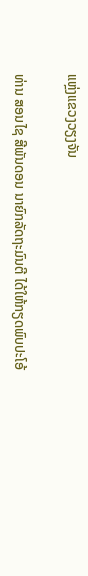ແຫຼ່ງແຂວງວຽງຈັນ

ທ່ານ ສອນໄຊ ສີພັນດອນ ນາຍົກລັດຖະມົນຕີ ໄດ້ໃຫ້ກຽດພົບປະໂອ້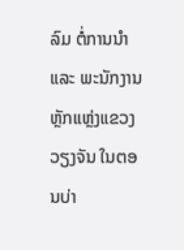ລົມ ຕໍ່ການນຳ ແລະ ພະນັກງານຫຼັກແຫຼ່ງແຂວງວຽງຈັນ ໃນຕອນບ່າ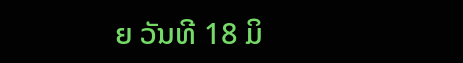ຍ ວັນທີ 18 ມິ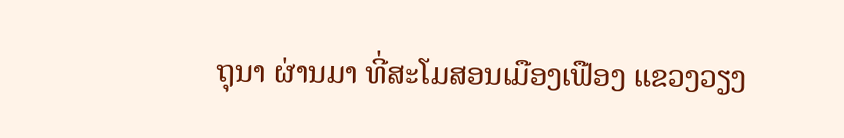ຖຸນາ ຜ່ານມາ ທີ່ສະໂມສອນເມືອງເຟືອງ ແຂວງວຽງ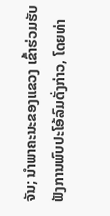ຈັນ; ນຳພາຄະນະຂອງແຂວງ ເຂົ້າຮ່ວມຮັບຟັງການພົບປະໂອ້ລົມດັ່ງກ່າວ, ໂດຍທ່າ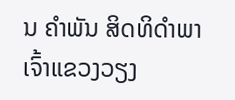ນ ຄໍາພັນ ສິດທິດໍາພາ ເຈົ້າແຂວງວຽງ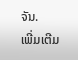ຈັນ.
ເພີ່ມເຕີມ